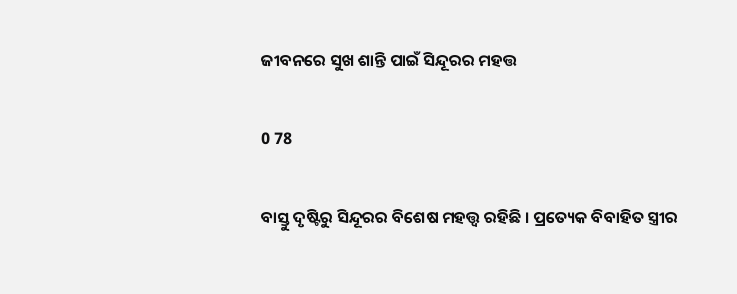ଜୀବନରେ ସୁଖ ଶାନ୍ତି ପାଇଁ ସିନ୍ଦୂରର ମହତ୍ତ

0 78

ବାସ୍ତୁ ଦୃଷ୍ଟିରୁ ସିନ୍ଦୂରର ବିଶେଷ ମହତ୍ତ୍ୱ ରହିଛି । ପ୍ରତ୍ୟେକ ବିବାହିତ ସ୍ତ୍ରୀର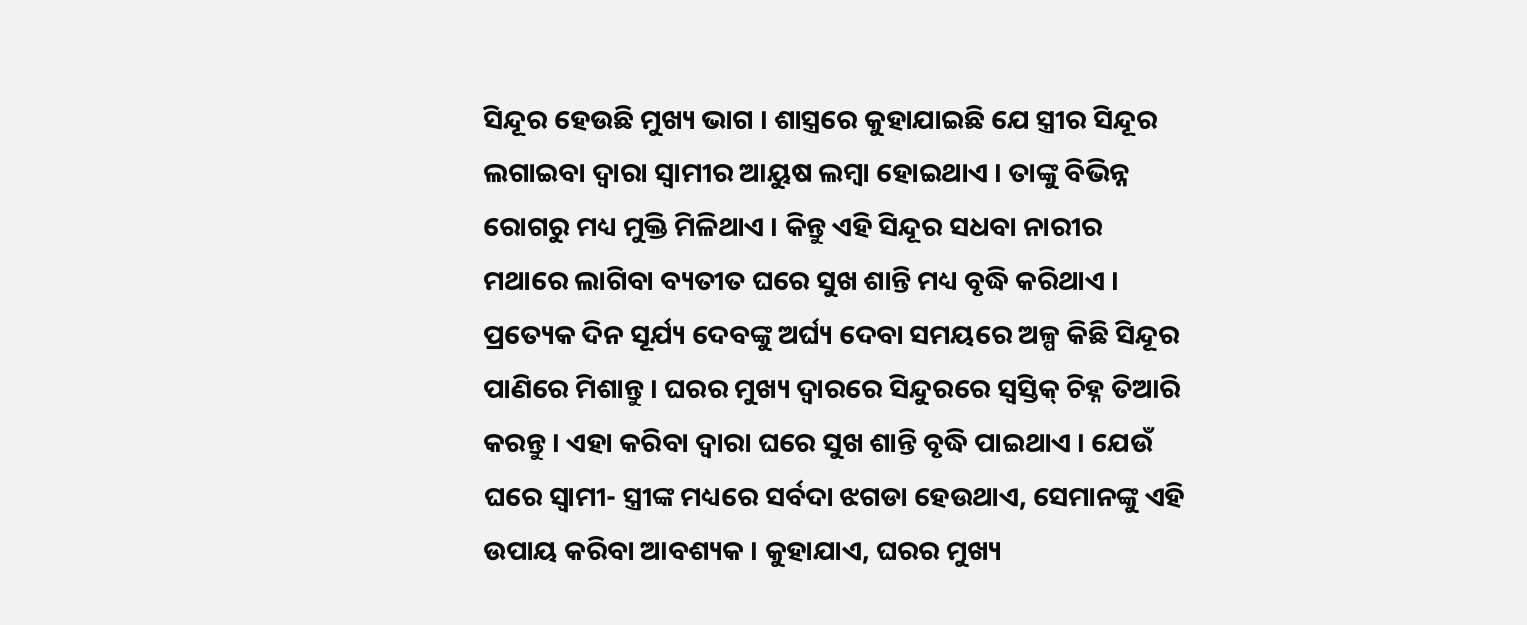ସିନ୍ଦୂର ହେଉଛି ମୁଖ୍ୟ ଭାଗ । ଶାସ୍ତ୍ରରେ କୁହାଯାଇଛି ଯେ ସ୍ତ୍ରୀର ସିନ୍ଦୂର ଲଗାଇବା ଦ୍ୱାରା ସ୍ୱାମୀର ଆୟୁଷ ଲମ୍ବା ହୋଇଥାଏ । ତାଙ୍କୁ ବିଭିନ୍ନ ରୋଗରୁ ମଧ୍ୟ ମୁକ୍ତି ମିଳିଥାଏ । କିନ୍ତୁ ଏହି ସିନ୍ଦୂର ସଧବା ନାରୀର ମଥାରେ ଲାଗିବା ବ୍ୟତୀତ ଘରେ ସୁଖ ଶାନ୍ତି ମଧ୍ୟ ବୃଦ୍ଧି କରିଥାଏ । ପ୍ରତ୍ୟେକ ଦିନ ସୂର୍ଯ୍ୟ ଦେବଙ୍କୁ ଅର୍ଘ୍ୟ ଦେବା ସମୟରେ ଅଳ୍ପ କିଛି ସିନ୍ଦୂର ପାଣିରେ ମିଶାନ୍ତୁ । ଘରର ମୁଖ୍ୟ ଦ୍ୱାରରେ ସିନ୍ଦୁରରେ ସ୍ୱସ୍ତିକ୍ ଚିହ୍ନ ତିଆରି କରନ୍ତୁ । ଏହା କରିବା ଦ୍ୱାରା ଘରେ ସୁଖ ଶାନ୍ତି ବୃଦ୍ଧି ପାଇଥାଏ । ଯେଉଁ ଘରେ ସ୍ୱାମୀ- ସ୍ତ୍ରୀଙ୍କ ମଧ୍ୟରେ ସର୍ବଦା ଝଗଡା ହେଉଥାଏ, ସେମାନଙ୍କୁ ଏହି ଉପାୟ କରିବା ଆବଶ୍ୟକ । କୁହାଯାଏ, ଘରର ମୁଖ୍ୟ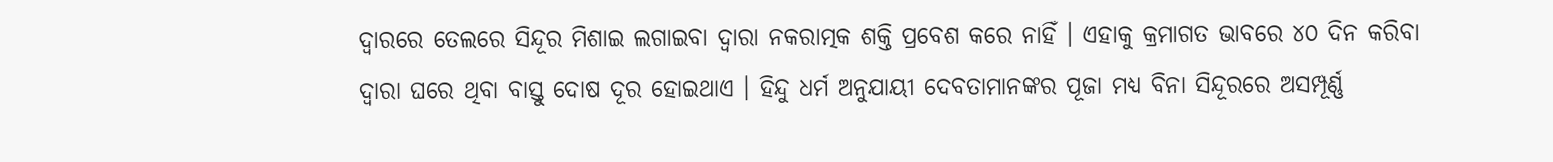ଦ୍ୱାରରେ ତେଲରେ ସିନ୍ଦୂର ମିଶାଇ ଲଗାଇବା ଦ୍ୱାରା ନକରାତ୍ମକ ଶକ୍ତି ପ୍ରବେଶ କରେ ନାହିଁ । ଏହାକୁ କ୍ରମାଗତ ଭାବରେ ୪୦ ଦିନ କରିବା ଦ୍ୱାରା ଘରେ ଥିବା ବାସ୍ତୁ ଦୋଷ ଦୂର ହୋଇଥାଏ । ହିନ୍ଦୁ ଧର୍ମ ଅନୁଯାୟୀ ଦେବତାମାନଙ୍କର ପୂଜା ମଧ୍ୟ ବିନା ସିନ୍ଦୂରରେ ଅସମ୍ପୂର୍ଣ୍ଣ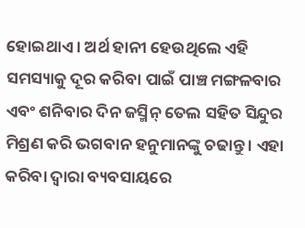ହୋଇଥାଏ । ଅର୍ଥ ହାନୀ ହେଉଥିଲେ ଏହି ସମସ୍ୟାକୁ ଦୂର କରିବା ପାଇଁ ପାଞ୍ଚ ମଙ୍ଗଳବାର ଏବଂ ଶନିବାର ଦିନ ଜସ୍ମିନ୍ ତେଲ ସହିତ ସିନ୍ଦୁର ମିଶ୍ରଣ କରି ଭଗବାନ ହନୁମାନଙ୍କୁ ଚଢାନ୍ତୁ । ଏହା କରିବା ଦ୍ୱାରା ବ୍ୟବସାୟରେ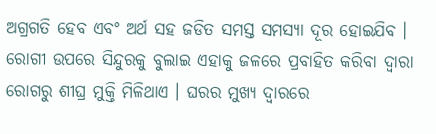ଅଗ୍ରଗତି ହେବ ଏବଂ ଅର୍ଥ ସହ ଜଡିତ ସମସ୍ତ ସମସ୍ୟା ଦୂର ହୋଇଯିବ । ରୋଗୀ ଉପରେ ସିନ୍ଦୁରକୁ ବୁଲାଇ ଏହାକୁ ଜଳରେ ପ୍ରବାହିତ କରିବା ଦ୍ୱାରା ରୋଗରୁ ଶୀଘ୍ର ମୁକ୍ତି ମିଳିଥାଏ । ଘରର ମୁଖ୍ୟ ଦ୍ୱାରରେ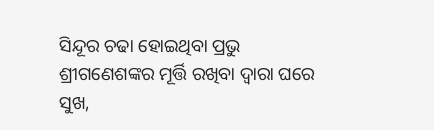ସିନ୍ଦୂର ଚଢା ହୋଇଥିବା ପ୍ରଭୁ ଶ୍ରୀଗଣେଶଙ୍କର ମୂର୍ତ୍ତି ରଖିବା ଦ୍ୱାରା ଘରେ ସୁଖ,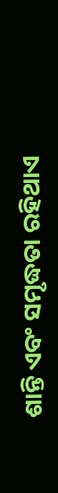ଶାନ୍ତି ଏବଂ ସମୃଦ୍ଧତା ରହିଥାଏ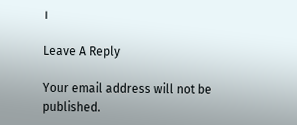।

Leave A Reply

Your email address will not be published.